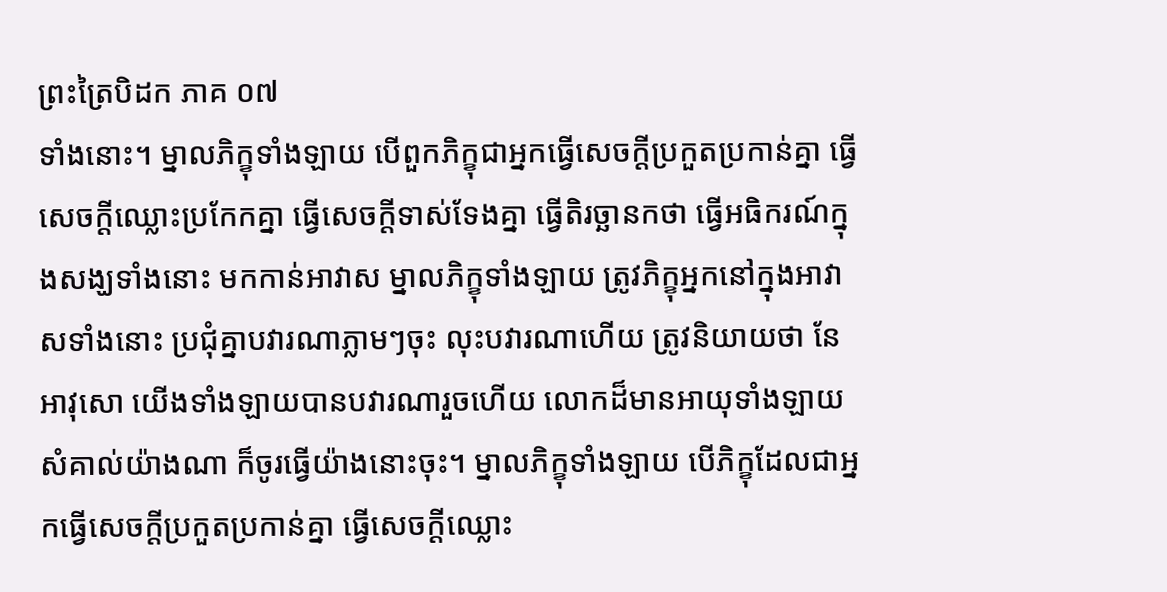ព្រះត្រៃបិដក ភាគ ០៧
ទាំងនោះ។ ម្នាលភិក្ខុទាំងឡាយ បើពួកភិក្ខុជាអ្នកធ្វើសេចក្តីប្រកួតប្រកាន់គ្នា ធ្វើសេចក្តីឈ្លោះប្រកែកគ្នា ធ្វើសេចក្តីទាស់ទែងគ្នា ធ្វើតិរច្ឆានកថា ធ្វើអធិករណ៍ក្នុងសង្ឃទាំងនោះ មកកាន់អាវាស ម្នាលភិក្ខុទាំងឡាយ ត្រូវភិក្ខុអ្នកនៅក្នុងអាវាសទាំងនោះ ប្រជុំគ្នាបវារណាភ្លាមៗចុះ លុះបវារណាហើយ ត្រូវនិយាយថា នែអាវុសោ យើងទាំងឡាយបានបវារណារួចហើយ លោកដ៏មានអាយុទាំងឡាយសំគាល់យ៉ាងណា ក៏ចូរធ្វើយ៉ាងនោះចុះ។ ម្នាលភិក្ខុទាំងឡាយ បើភិក្ខុដែលជាអ្នកធ្វើសេចក្តីប្រកួតប្រកាន់គ្នា ធ្វើសេចក្តីឈ្លោះ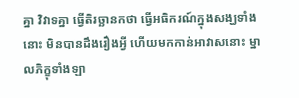គ្នា វិវាទគ្នា ធ្វើតិរច្ឆានកថា ធ្វើអធិករណ៍ក្នុងសង្ឃទាំងនោះ មិនបានដឹងរឿងអ្វី ហើយមកកាន់អាវាសនោះ ម្នាលភិក្ខុទាំងឡា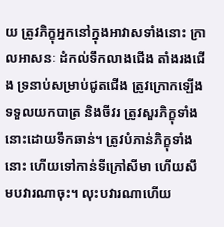យ ត្រូវភិក្ខុអ្នកនៅក្នុងអាវាសទាំងនោះ ក្រាលអាសនៈ ដំកល់ទឹកលាងជើង តាំងរងជើង ទ្រនាប់សម្រាប់ជូតជើង ត្រូវក្រោកឡើង ទទួលយកបាត្រ និងចីវរ ត្រូវសួរភិក្ខុទាំងនោះដោយទឹកឆាន់។ ត្រូវបំភាន់ភិក្ខុទាំងនោះ ហើយទៅកាន់ទីក្រៅសីមា ហើយសឹមបវារណាចុះ។ លុះបវារណាហើយ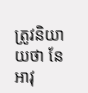ត្រូវនិយាយថា នែអាវុ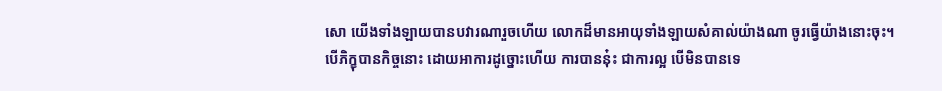សោ យើងទាំងឡាយបានបវារណារួចហើយ លោកដ៏មានអាយុទាំងឡាយសំគាល់យ៉ាងណា ចូរធ្វើយ៉ាងនោះចុះ។ បើភិក្ខុបានកិច្ចនោះ ដោយអាការដូច្នោះហើយ ការបាននុ៎ះ ជាការល្អ បើមិនបានទេ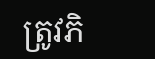ត្រូវភិ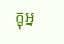ក្ខុអ្ន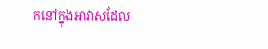កនៅក្នុងអាវាសដែល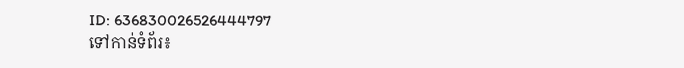ID: 636830026526444797
ទៅកាន់ទំព័រ៖